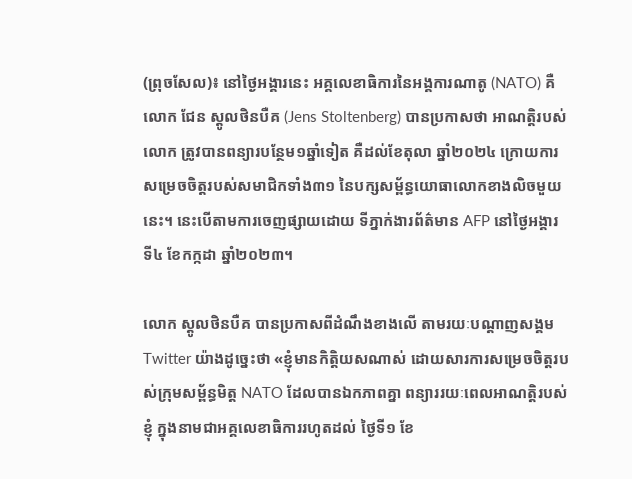(ព្រុចសែល)៖ នៅថ្ងៃអង្គារនេះ អគ្គលេខាធិការនៃអង្គការណាតូ (NATO) គឺលោក ជែន ស្តូលថិនបឺគ (Jens Stoltenberg) បានប្រកាសថា អាណត្តិរបស់លោក ត្រូវបានពន្យារបន្ថែម១ឆ្នាំទៀត គឺដល់ខែតុលា ឆ្នាំ២០២៤ ក្រោយការសម្រេចចិត្តរបស់សមាជិកទាំង៣១ នៃបក្សសម្ព័ន្ធយោធាលោកខាងលិចមួយនេះ។ នេះបើតាមការចេញផ្សាយដោយ ទីភ្នាក់ងារព័ត៌មាន AFP នៅថ្ងៃអង្គារ ទី៤ ខែកក្កដា ឆ្នាំ២០២៣។

លោក ស្តូលថិនបឺគ បានប្រកាសពីដំណឹងខាងលើ តាមរយៈបណ្តាញសង្គម Twitter យ៉ាងដូច្នេះថា «ខ្ញុំមានកិត្តិយសណាស់ ដោយសារការសម្រេចចិត្តរបស់ក្រុមសម្ព័ន្ធមិត្ត NATO ដែលបានឯកភាពគ្នា ពន្យាររយៈពេលអាណត្តិរបស់ខ្ញុំ ក្នុងនាមជាអគ្គលេខាធិការរហូតដល់ ថ្ងៃទី១ ខែ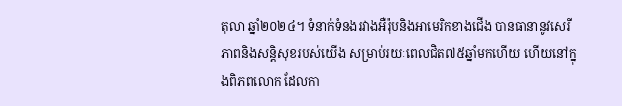តុលា ឆ្នាំ២០២៤។ ទំនាក់ទំនងរវាងអឺរ៉ុបនិងអាមេរិកខាងជើង បានធានានូវសេរីភាពនិងសន្តិសុខរបស់យើង សម្រាប់រយៈពេលជិត៧៥ឆ្នាំមកហើយ ហើយនៅក្នុងពិភពលោក ដែលកា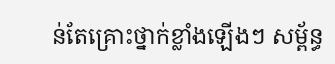ន់តែគ្រោះថ្នាក់ខ្លាំងឡើងៗ សម្ព័ន្ធ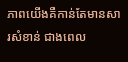ភាពយើងគឺកាន់តែមានសារសំខាន់ ជាងពេល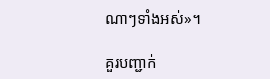ណាៗទាំងអស់»។

គួរបញ្ជាក់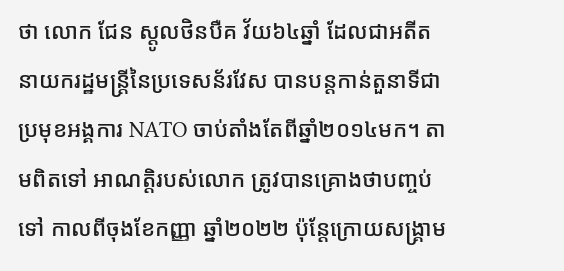ថា លោក ជែន ស្តូលថិនបឺគ វ័យ៦៤ឆ្នាំ ដែលជាអតីតនាយករដ្ឋមន្រ្តីនៃប្រទេសន័រវែស បានបន្តកាន់តួនាទីជាប្រមុខអង្គការ NATO ចាប់តាំងតែពីឆ្នាំ២០១៤មក។ តាមពិតទៅ អាណត្តិរបស់លោក ត្រូវបានគ្រោងថាបញ្ចប់ទៅ កាលពីចុងខែកញ្ញា ឆ្នាំ២០២២ ប៉ុន្តែក្រោយសង្រ្គាម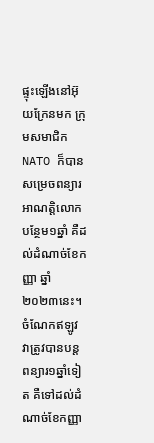ផ្ទុះឡើងនៅអ៊ុយក្រែនមក ក្រុមសមាជិក NATO ក៏បានសម្រេចពន្យារអាណត្តិលោក បន្ថែម១ឆ្នាំ គឺដល់ដំណាច់ខែកញ្ញា ឆ្នាំ២០២៣នេះ។ ចំណែកឥឡូវ វាត្រូវបានបន្តពន្យារ១ឆ្នាំទៀត គឺទៅដល់ដំណាច់ខែកញ្ញា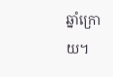ឆ្នាំក្រោយ។